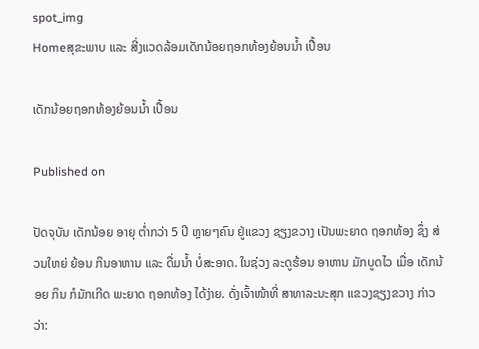spot_img
Homeສຸຂະພາບ ແລະ ສີ່ງແວດລ້ອມເດັກນ້ອຍຖອກທ້ອງຍ້ອນນໍ້າ ເປື້ອນ

ເດັກນ້ອຍຖອກທ້ອງຍ້ອນນໍ້າ ເປື້ອນ

Published on

ປັດຈຸບັນ ເດັກນ້ອຍ ອາຍຸ ຕ່ຳກວ່າ 5 ປີ ຫຼາຍໆຄົນ ຢູ່ແຂວງ ຊຽງຂວາງ ເປັນພະຍາດ ຖອກທ້ອງ ຊຶ່ງ ສ່ວນໃຫຍ່ ຍ້ອນ ກິນອາຫານ ແລະ ດື່ມນ້ຳ ບໍ່ສະອາດ. ໃນຊ່ວງ ລະດູຮ້ອນ ອາຫານ ມັກບູດໄວ ເມື່ອ ເດັກນ້ອຍ ກິນ ກໍມັກເກີດ ພະຍາດ ຖອກທ້ອງ ໄດ້ງ່າຍ. ດັ່ງເຈົ້າໜ້າທີ່ ສາທາລະນະສຸກ ແຂວງຊຽງຂວາງ ກ່າວວ່າ: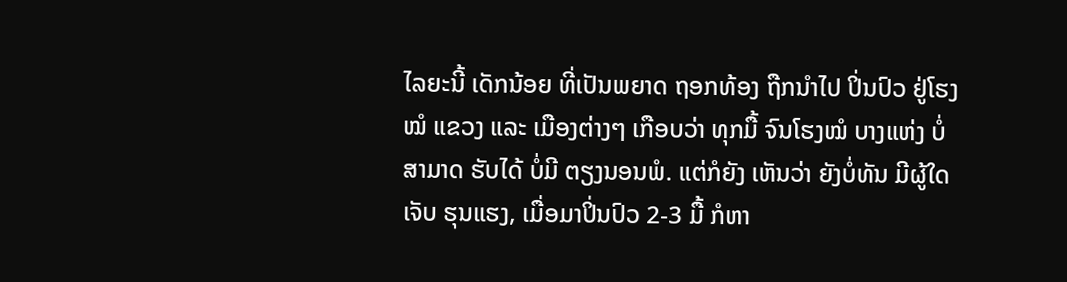ໄລຍະນີ້ ເດັກນ້ອຍ ທີ່ເປັນພຍາດ ຖອກທ້ອງ ຖືກນຳໄປ ປິ່ນປົວ ຢູ່ໂຮງໝໍ ແຂວງ ແລະ ເມືອງຕ່າງໆ ເກືອບວ່າ ທຸກມື້ ຈົນໂຮງໝໍ ບາງແຫ່ງ ບໍ່ສາມາດ ຮັບໄດ້ ບໍ່ມີ ຕຽງນອນພໍ. ແຕ່ກໍຍັງ ເຫັນວ່າ ຍັງບໍ່ທັນ ມີຜູ້ໃດເຈັບ ຮຸນແຮງ, ເມື່ອມາປິ່ນປົວ 2-3 ມື້ ກໍຫາ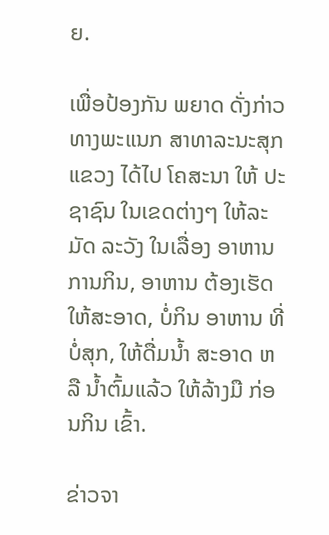ຍ.

ເພື່ອປ້ອງກັນ ພຍາດ ດັ່ງກ່າວ ທາງພະແນກ ສາທາລະນະສຸກ ແຂວງ ໄດ້ໄປ ໂຄສະນາ ໃຫ້ ປະຊາຊົນ ໃນເຂດຕ່າງໆ ໃຫ້ລະມັດ ລະວັງ ໃນເລື່ອງ ອາຫານ ການກິນ, ອາຫານ ຕ້ອງເຮັດ ໃຫ້ສະອາດ, ບໍ່ກິນ ອາຫານ ທີ່ບໍ່ສຸກ, ໃຫ້ດື່ມນໍ້າ ສະອາດ ຫລື ນໍ້າຕົ້ມແລ້ວ ໃຫ້ລ້າງມື ກ່ອນກິນ ເຂົ້າ.

ຂ່າວຈາ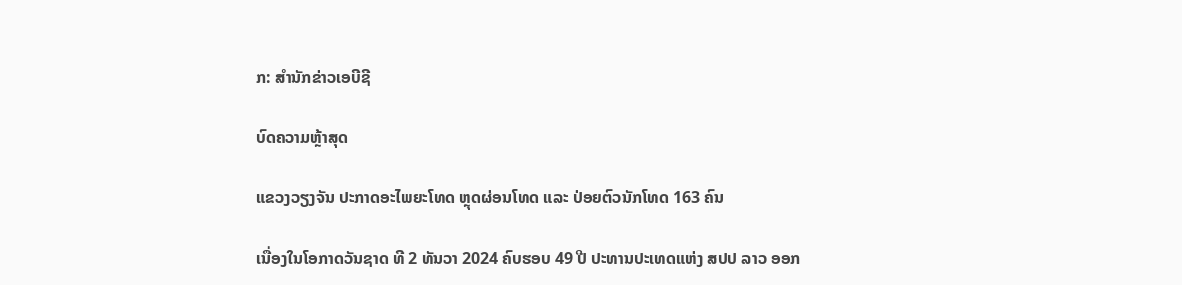ກ: ສຳນັກຂ່າວເອບີຊີ

ບົດຄວາມຫຼ້າສຸດ

ແຂວງວຽງຈັນ ປະກາດອະໄພຍະໂທດ ຫຼຸດຜ່ອນໂທດ ແລະ ປ່ອຍຕົວນັກໂທດ 163 ຄົນ

ເນື່ອງໃນໂອກາດວັນຊາດ ທີ 2 ທັນວາ 2024 ຄົບຮອບ 49 ປີ ປະທານປະເທດແຫ່ງ ສປປ ລາວ ອອກ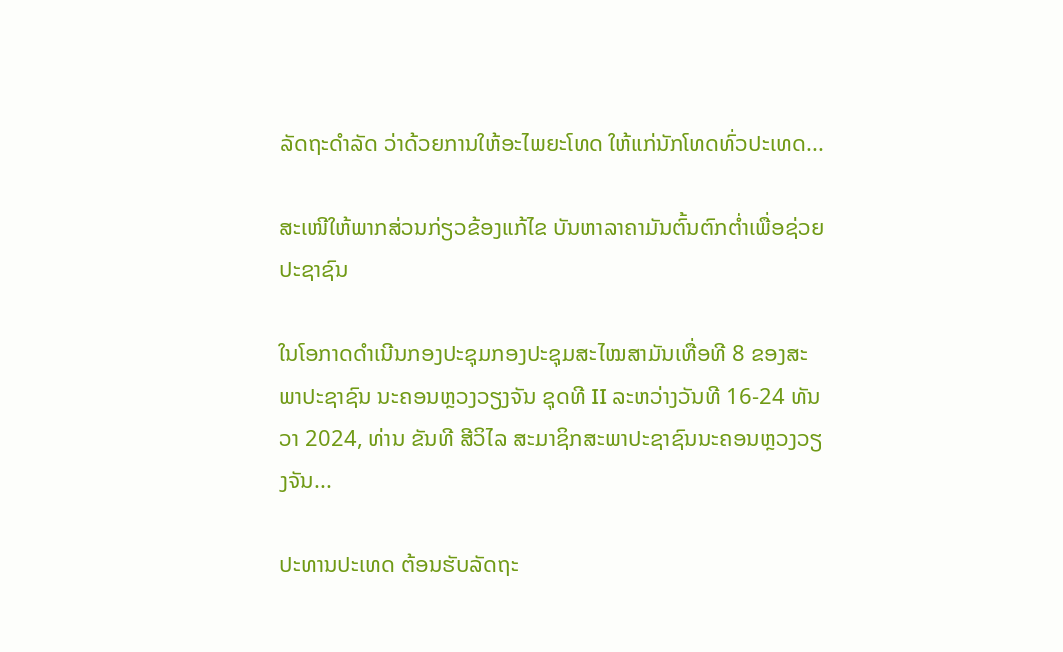ລັດຖະດໍາລັດ ວ່າດ້ວຍການໃຫ້ອະໄພຍະໂທດ ໃຫ້ແກ່ນັກໂທດທົ່ວປະເທດ...

ສະເໜີໃຫ້ພາກສ່ວນກ່ຽວຂ້ອງແກ້ໄຂ ບັນຫາລາຄາມັນຕົ້ນຕົກຕໍ່າເພື່ອຊ່ວຍປະຊາຊົນ

ໃນໂອກາດດຳເນີນກອງປະຊຸມກອງປະຊຸມສະໄໝສາມັນເທື່ອທີ 8 ຂອງສະພາປະຊາຊົນ ນະຄອນຫຼວງວຽງຈັນ ຊຸດທີ II ລະຫວ່າງວັນທີ 16-24 ທັນວາ 2024, ທ່ານ ຂັນທີ ສີວິໄລ ສະມາຊິກສະພາປະຊາຊົນນະຄອນຫຼວງວຽງຈັນ...

ປະທານປະເທດ ຕ້ອນຮັບລັດຖະ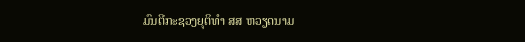ມົນຕີກະຊວງຍຸຕິທຳ ສສ ຫວຽດນາມ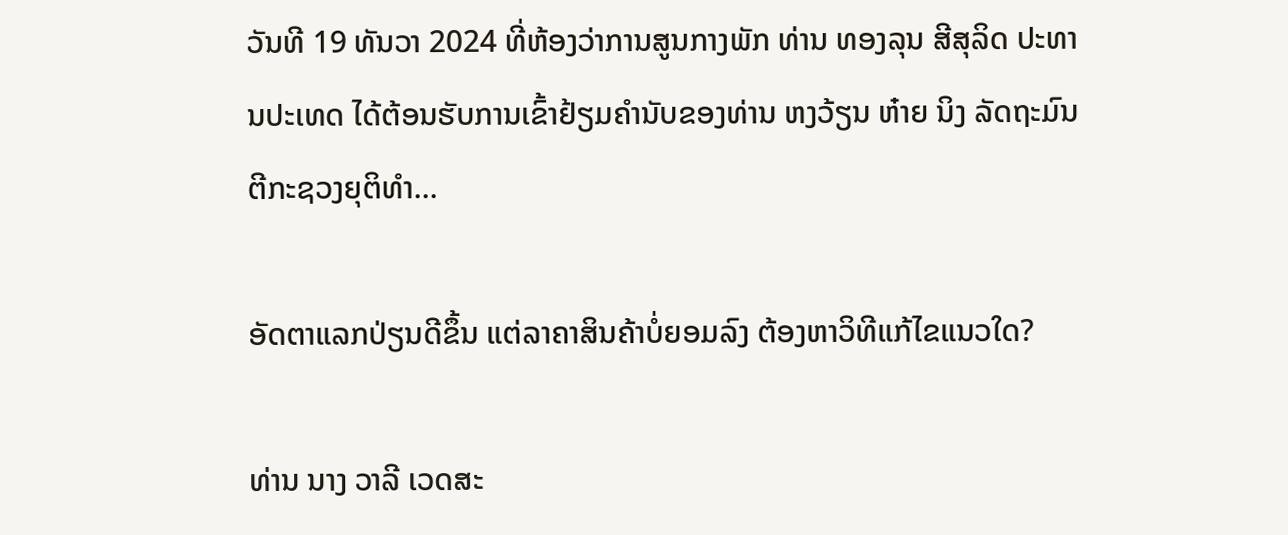ວັນທີ 19 ທັນວາ 2024 ທີ່ຫ້ອງວ່າການສູນກາງພັກ ທ່ານ ທອງລຸນ ສີສຸລິດ ປະທານປະເທດ ໄດ້ຕ້ອນຮັບການເຂົ້າຢ້ຽມຄຳນັບຂອງທ່ານ ຫງວ້ຽນ ຫ໋າຍ ນິງ ລັດຖະມົນຕີກະຊວງຍຸຕິທຳ...

ອັດຕາແລກປ່ຽນດີຂຶ້ນ ແຕ່ລາຄາສິນຄ້າບໍ່ຍອມລົງ ຕ້ອງຫາວິທີແກ້ໄຂແນວໃດ?

ທ່ານ ນາງ ວາລີ ເວດສະ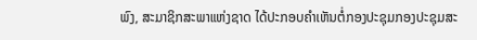ພົງ, ສະມາຊິກສະພາແຫ່ງຊາດ ໄດ້ປະກອບຄໍາເຫັນຕໍ່ກອງປະຊຸມກອງປະຊຸມສະ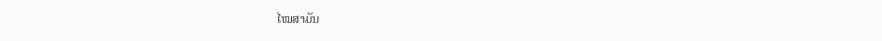ໄໝສາມັນ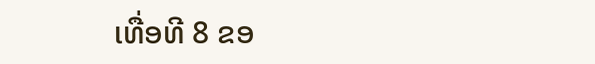ເທື່ອທີ 8 ຂອ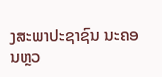ງສະພາປະຊາຊົນ ນະຄອນຫຼວ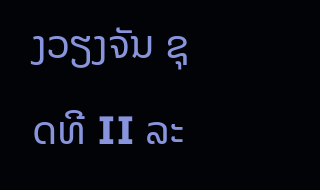ງວຽງຈັນ ຊຸດທີ II ລະ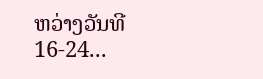ຫວ່າງວັນທີ 16-24...